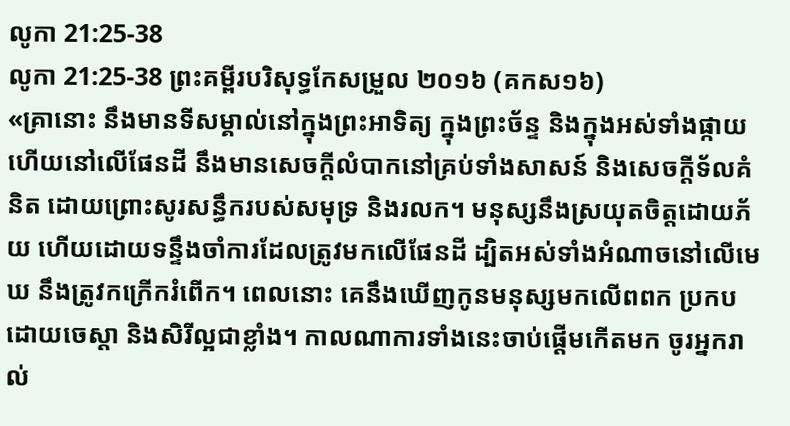លូកា 21:25-38
លូកា 21:25-38 ព្រះគម្ពីរបរិសុទ្ធកែសម្រួល ២០១៦ (គកស១៦)
«គ្រានោះ នឹងមានទីសម្គាល់នៅក្នុងព្រះអាទិត្យ ក្នុងព្រះច័ន្ទ និងក្នុងអស់ទាំងផ្កាយ ហើយនៅលើផែនដី នឹងមានសេចក្តីលំបាកនៅគ្រប់ទាំងសាសន៍ និងសេចក្តីទ័លគំនិត ដោយព្រោះសូរសន្ធឹករបស់សមុទ្រ និងរលក។ មនុស្សនឹងស្រយុតចិត្តដោយភ័យ ហើយដោយទន្ទឹងចាំការដែលត្រូវមកលើផែនដី ដ្បិតអស់ទាំងអំណាចនៅលើមេឃ នឹងត្រូវកក្រើករំពើក។ ពេលនោះ គេនឹងឃើញកូនមនុស្សមកលើពពក ប្រកបដោយចេស្តា និងសិរីល្អជាខ្លាំង។ កាលណាការទាំងនេះចាប់ផ្តើមកើតមក ចូរអ្នករាល់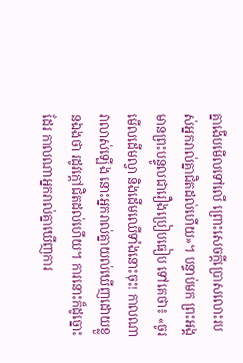គ្នាងើបមើលទៅលើ ព្រោះសេចក្តីប្រោសលោះរបស់អ្នករាល់គ្នាជិតដល់ហើយ»។ បន្ទាប់មក ព្រះអង្គមានព្រះបន្ទូលជារឿងប្រៀបធៀប ទៅគេថា៖ «ចូរមើលដើមល្វា និងដើមឈើទាំងនោះចុះ! កាលណាវាលាស់ឡើង នោះអ្នករាល់គ្នាយល់ឃើញដោយខ្លួនឯងថា រដូវក្តៅជិតដល់ហើយ។ ការនោះក៏ដូច្នោះដែរ កាលណាអ្នករាល់គ្នាឃើញការ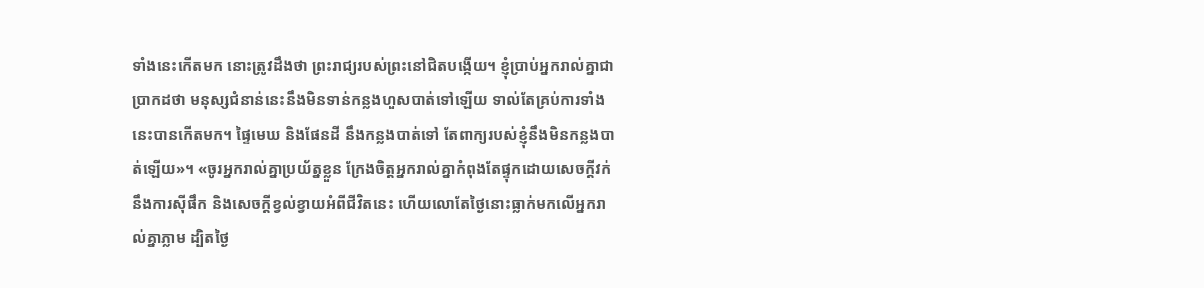ទាំងនេះកើតមក នោះត្រូវដឹងថា ព្រះរាជ្យរបស់ព្រះនៅជិតបង្កើយ។ ខ្ញុំប្រាប់អ្នករាល់គ្នាជាប្រាកដថា មនុស្សជំនាន់នេះនឹងមិនទាន់កន្លងហួសបាត់ទៅឡើយ ទាល់តែគ្រប់ការទាំងនេះបានកើតមក។ ផ្ទៃមេឃ និងផែនដី នឹងកន្លងបាត់ទៅ តែពាក្យរបស់ខ្ញុំនឹងមិនកន្លងបាត់ឡើយ»។ «ចូរអ្នករាល់គ្នាប្រយ័ត្នខ្លួន ក្រែងចិត្តអ្នករាល់គ្នាកំពុងតែផ្ទុកដោយសេចក្តីវក់នឹងការស៊ីផឹក និងសេចក្តីខ្វល់ខ្វាយអំពីជីវិតនេះ ហើយលោតែថ្ងៃនោះធ្លាក់មកលើអ្នករាល់គ្នាភ្លាម ដ្បិតថ្ងៃ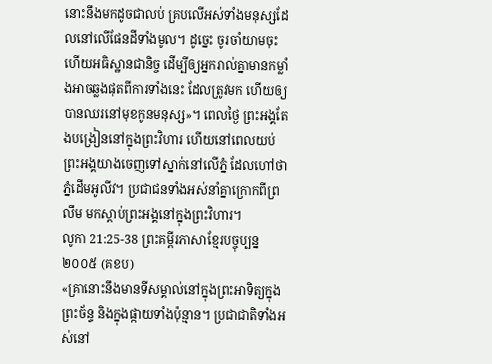នោះនឹងមកដូចជាលប់ គ្របលើអស់ទាំងមនុស្សដែលនៅលើផែនដីទាំងមូល។ ដូច្នេះ ចូរចាំយាមចុះ ហើយអធិស្ឋានជានិច្ច ដើម្បីឲ្យអ្នករាល់គ្នាមានកម្លាំងអាចឆ្លងផុតពីការទាំងនេះ ដែលត្រូវមក ហើយឲ្យបានឈរនៅមុខកូនមនុស្ស»។ ពេលថ្ងៃ ព្រះអង្គតែងបង្រៀននៅក្នុងព្រះវិហារ ហើយនៅពេលយប់ ព្រះអង្គយាងចេញទៅស្នាក់នៅលើភ្នំ ដែលហៅថា ភ្នំដើមអូលីវ។ ប្រជាជនទាំងអស់នាំគ្នាក្រោកពីព្រលឹម មកស្តាប់ព្រះអង្គនៅក្នុងព្រះវិហារ។
លូកា 21:25-38 ព្រះគម្ពីរភាសាខ្មែរបច្ចុប្បន្ន ២០០៥ (គខប)
«គ្រានោះនឹងមានទីសម្គាល់នៅក្នុងព្រះអាទិត្យក្នុងព្រះច័ន្ទ និងក្នុងផ្កាយទាំងប៉ុន្មាន។ ប្រជាជាតិទាំងអស់នៅ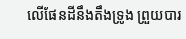លើផែនដីនឹងតឹងទ្រូង ព្រួយបារ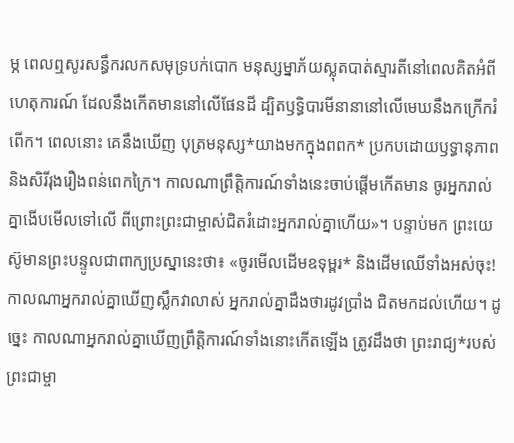ម្ភ ពេលឮសូរសន្ធឹករលកសមុទ្របក់បោក មនុស្សម្នាភ័យស្លុតបាត់ស្មារតីនៅពេលគិតអំពីហេតុការណ៍ ដែលនឹងកើតមាននៅលើផែនដី ដ្បិតឫទ្ធិបារមីនានានៅលើមេឃនឹងកក្រើករំពើក។ ពេលនោះ គេនឹងឃើញ បុត្រមនុស្ស*យាងមកក្នុងពពក* ប្រកបដោយឫទ្ធានុភាព និងសិរីរុងរឿងពន់ពេកក្រៃ។ កាលណាព្រឹត្តិការណ៍ទាំងនេះចាប់ផ្ដើមកើតមាន ចូរអ្នករាល់គ្នាងើបមើលទៅលើ ពីព្រោះព្រះជាម្ចាស់ជិតរំដោះអ្នករាល់គ្នាហើយ»។ បន្ទាប់មក ព្រះយេស៊ូមានព្រះបន្ទូលជាពាក្យប្រស្នានេះថា៖ «ចូរមើលដើមឧទុម្ពរ* និងដើមឈើទាំងអស់ចុះ! កាលណាអ្នករាល់គ្នាឃើញស្លឹកវាលាស់ អ្នករាល់គ្នាដឹងថារដូវប្រាំង ជិតមកដល់ហើយ។ ដូច្នេះ កាលណាអ្នករាល់គ្នាឃើញព្រឹត្តិការណ៍ទាំងនោះកើតឡើង ត្រូវដឹងថា ព្រះរាជ្យ*របស់ព្រះជាម្ចា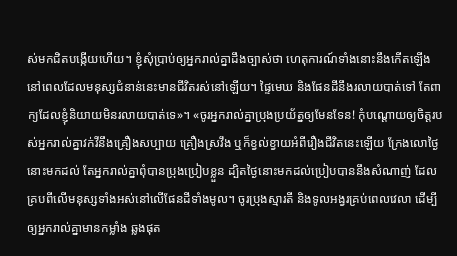ស់មកជិតបង្កើយហើយ។ ខ្ញុំសុំប្រាប់ឲ្យអ្នករាល់គ្នាដឹងច្បាស់ថា ហេតុការណ៍ទាំងនោះនឹងកើតឡើង នៅពេលដែលមនុស្សជំនាន់នេះមានជីវិតរស់នៅឡើយ។ ផ្ទៃមេឃ និងផែនដីនឹងរលាយបាត់ទៅ តែពាក្យដែលខ្ញុំនិយាយមិនរលាយបាត់ទេ»។ «ចូរអ្នករាល់គ្នាប្រុងប្រយ័ត្នឲ្យមែនទែន! កុំបណ្ដោយឲ្យចិត្តរបស់អ្នករាល់គ្នាវក់វីនឹងគ្រឿងសប្បាយ គ្រឿងស្រវឹង ឬក៏ខ្វល់ខ្វាយអំពីរឿងជីវិតនេះឡើយ ក្រែងលោថ្ងៃនោះមកដល់ តែអ្នករាល់គ្នាពុំបានប្រុងប្រៀបខ្លួន ដ្បិតថ្ងៃនោះមកដល់ប្រៀបបាននឹងសំណាញ់ ដែលគ្របពីលើមនុស្សទាំងអស់នៅលើផែនដីទាំងមូល។ ចូរប្រុងស្មារតី និងទូលអង្វរគ្រប់ពេលវេលា ដើម្បីឲ្យអ្នករាល់គ្នាមានកម្លាំង ឆ្លងផុត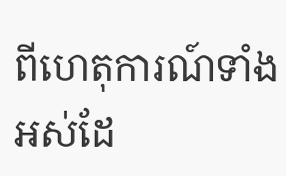ពីហេតុការណ៍ទាំងអស់ដែ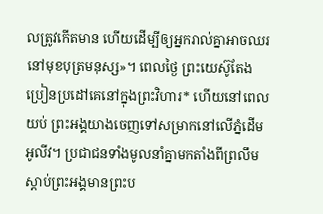លត្រូវកើតមាន ហើយដើម្បីឲ្យអ្នករាល់គ្នាអាចឈរនៅមុខបុត្រមនុស្ស»។ ពេលថ្ងៃ ព្រះយេស៊ូតែងប្រៀនប្រដៅគេនៅក្នុងព្រះវិហារ* ហើយនៅពេលយប់ ព្រះអង្គយាងចេញទៅសម្រាកនៅលើភ្នំដើមអូលីវ។ ប្រជាជនទាំងមូលនាំគ្នាមកតាំងពីព្រលឹម ស្ដាប់ព្រះអង្គមានព្រះប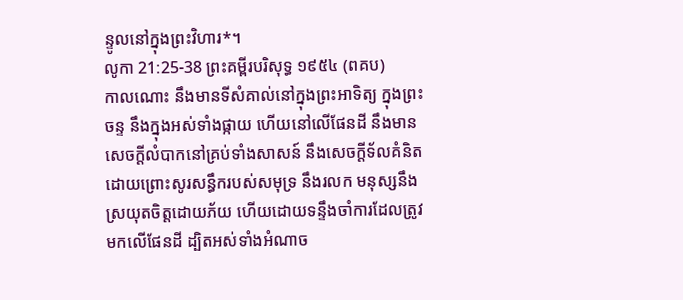ន្ទូលនៅក្នុងព្រះវិហារ*។
លូកា 21:25-38 ព្រះគម្ពីរបរិសុទ្ធ ១៩៥៤ (ពគប)
កាលណោះ នឹងមានទីសំគាល់នៅក្នុងព្រះអាទិត្យ ក្នុងព្រះចន្ទ នឹងក្នុងអស់ទាំងផ្កាយ ហើយនៅលើផែនដី នឹងមានសេចក្ដីលំបាកនៅគ្រប់ទាំងសាសន៍ នឹងសេចក្ដីទ័លគំនិត ដោយព្រោះសូរសន្ធឹករបស់សមុទ្រ នឹងរលក មនុស្សនឹងស្រយុតចិត្តដោយភ័យ ហើយដោយទន្ទឹងចាំការដែលត្រូវមកលើផែនដី ដ្បិតអស់ទាំងអំណាច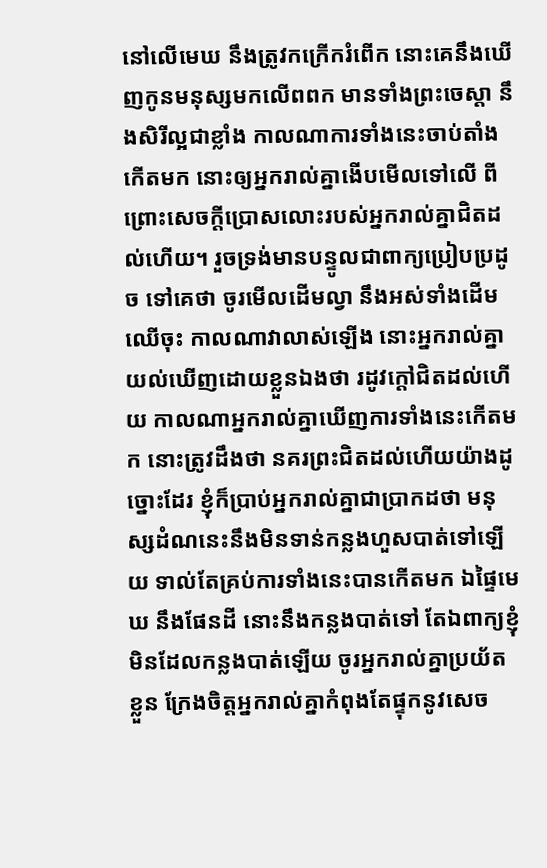នៅលើមេឃ នឹងត្រូវកក្រើករំពើក នោះគេនឹងឃើញកូនមនុស្សមកលើពពក មានទាំងព្រះចេស្តា នឹងសិរីល្អជាខ្លាំង កាលណាការទាំងនេះចាប់តាំងកើតមក នោះឲ្យអ្នករាល់គ្នាងើបមើលទៅលើ ពីព្រោះសេចក្ដីប្រោសលោះរបស់អ្នករាល់គ្នាជិតដល់ហើយ។ រួចទ្រង់មានបន្ទូលជាពាក្យប្រៀបប្រដូច ទៅគេថា ចូរមើលដើមល្វា នឹងអស់ទាំងដើមឈើចុះ កាលណាវាលាស់ឡើង នោះអ្នករាល់គ្នាយល់ឃើញដោយខ្លួនឯងថា រដូវក្តៅជិតដល់ហើយ កាលណាអ្នករាល់គ្នាឃើញការទាំងនេះកើតមក នោះត្រូវដឹងថា នគរព្រះជិតដល់ហើយយ៉ាងដូច្នោះដែរ ខ្ញុំក៏ប្រាប់អ្នករាល់គ្នាជាប្រាកដថា មនុស្សដំណនេះនឹងមិនទាន់កន្លងហួសបាត់ទៅឡើយ ទាល់តែគ្រប់ការទាំងនេះបានកើតមក ឯផ្ទៃមេឃ នឹងផែនដី នោះនឹងកន្លងបាត់ទៅ តែឯពាក្យខ្ញុំ មិនដែលកន្លងបាត់ឡើយ ចូរអ្នករាល់គ្នាប្រយ័តខ្លួន ក្រែងចិត្តអ្នករាល់គ្នាកំពុងតែផ្ទុកនូវសេច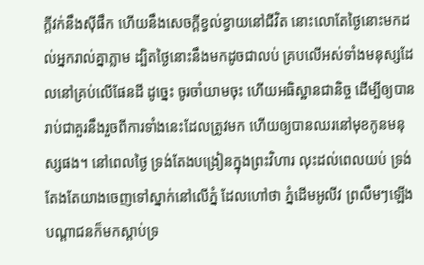ក្ដីវក់នឹងស៊ីផឹក ហើយនឹងសេចក្ដីខ្វល់ខ្វាយនៅជីវិត នោះលោតែថ្ងៃនោះមកដល់អ្នករាល់គ្នាភ្លាម ដ្បិតថ្ងៃនោះនឹងមកដូចជាលប់ គ្របលើអស់ទាំងមនុស្សដែលនៅគ្រប់លើផែនដី ដូច្នេះ ចូរចាំយាមចុះ ហើយអធិស្ឋានជានិច្ច ដើម្បីឲ្យបានរាប់ជាគួរនឹងរួចពីការទាំងនេះដែលត្រូវមក ហើយឲ្យបានឈរនៅមុខកូនមនុស្សផង។ នៅពេលថ្ងៃ ទ្រង់តែងបង្រៀនក្នុងព្រះវិហារ លុះដល់ពេលយប់ ទ្រង់តែងតែយាងចេញទៅស្នាក់នៅលើភ្នំ ដែលហៅថា ភ្នំដើមអូលីវ ព្រលឹមៗឡើង បណ្តាជនក៏មកស្តាប់ទ្រ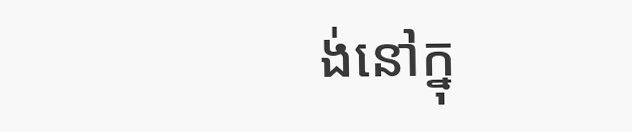ង់នៅក្នុ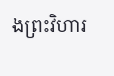ងព្រះវិហារ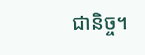ជានិច្ច។